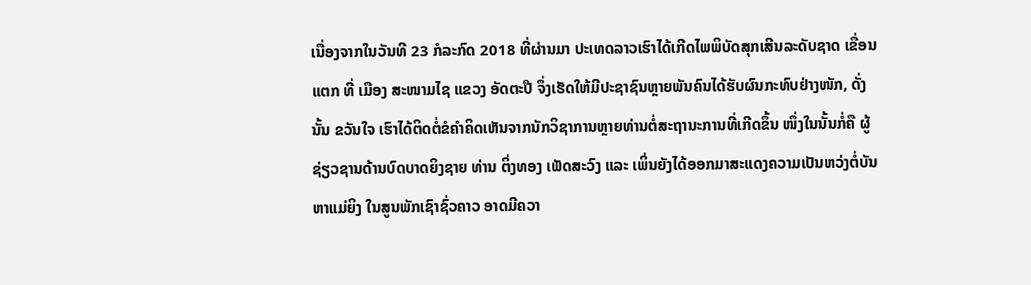ເນື່ອງຈາກໃນວັນທີ 23 ກໍລະກົດ 2018 ທີ່ຜ່ານມາ ປະເທດລາວເຮົາໄດ້ເກີດໄພພິບັດສຸກເສີນລະດັບຊາດ ເຂື່ອນແຕກ ທີ່ ເມືອງ ສະໜາມໄຊ ແຂວງ ອັດຕະປື ຈຶ່ງເຮັດໃຫ້ມີປະຊາຊົນຫຼາຍພັນຄົນໄດ້ຮັບຜົນກະທົບຢ່າງໜັກ, ດັ່ງນັ້ນ ຂວັນໃຈ ເຮົາໄດ້ຕິດຕໍ່ຂໍຄຳຄິດເຫັນຈາກນັກວິຊາການຫຼາຍທ່ານຕໍ່ສະຖານະການທີ່ເກີດຂຶ້ນ ໜຶ່ງໃນນັ້ນກໍ່ຄື ຜູ້ຊ່ຽວຊານດ້ານບົດບາດຍິງຊາຍ ທ່ານ ຕິ່ງທອງ ເພັດສະວົງ ແລະ ເພິ່ນຍັງໄດ້ອອກມາສະແດງຄວາມເປັນຫວ່ງຕໍ່ບັນຫາແມ່ຍິງ ໃນສູນພັກເຊົາຊົ່ວຄາວ ອາດມີຄວາ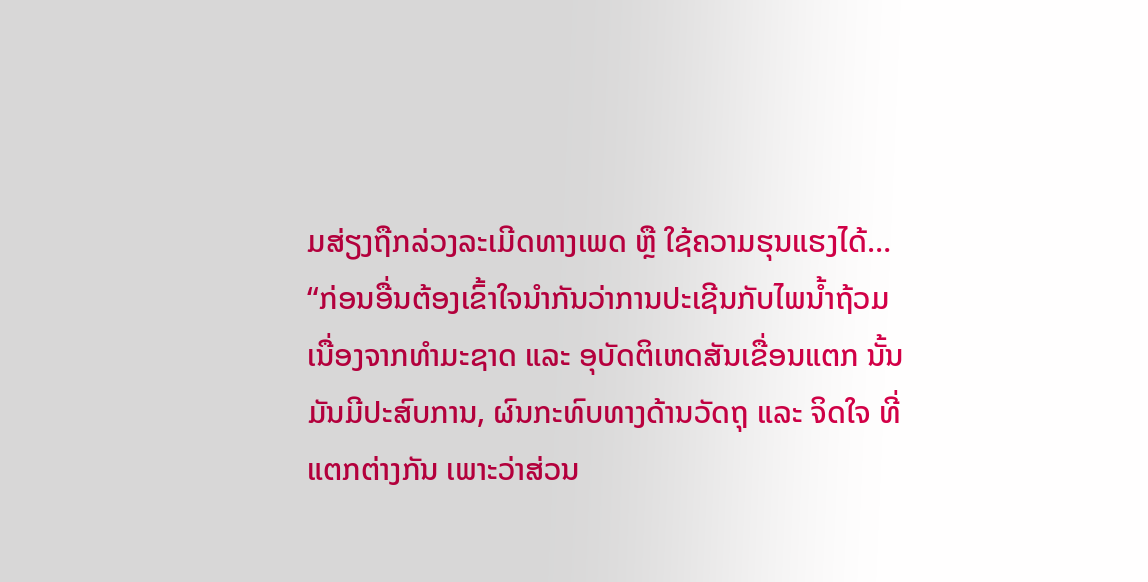ມສ່ຽງຖືກລ່ວງລະເມີດທາງເພດ ຫຼື ໃຊ້ຄວາມຮຸນແຮງໄດ້…
“ກ່ອນອື່ນຕ້ອງເຂົ້າໃຈນໍາກັນວ່າການປະເຊີນກັບໄພນໍ້າຖ້ວມເນື່ອງຈາກທໍາມະຊາດ ແລະ ອຸບັດຕິເຫດສັນເຂື່ອນແຕກ ນັ້ນມັນມີປະສົບການ, ຜົນກະທົບທາງດ້ານວັດຖຸ ແລະ ຈິດໃຈ ທີ່ແຕກຕ່າງກັນ ເພາະວ່າສ່ວນ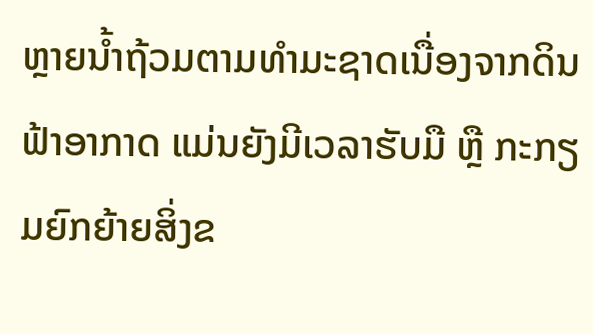ຫຼາຍນໍ້າຖ້ວມຕາມທໍາມະຊາດເນື່ອງຈາກດິນຟ້າອາກາດ ແມ່ນຍັງມີເວລາຮັບມື ຫຼື ກະກຽມຍົກຍ້າຍສິ່ງຂ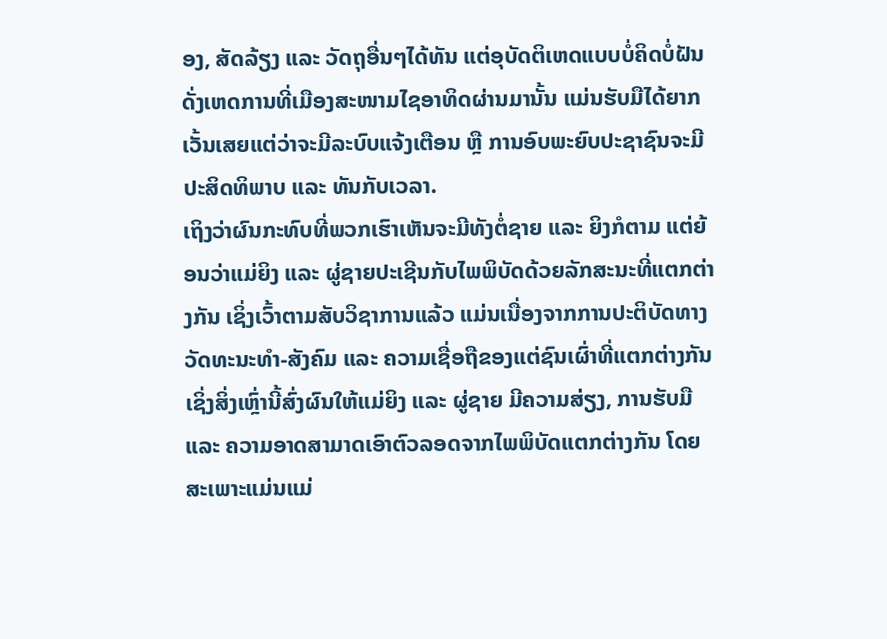ອງ, ສັດລ້ຽງ ແລະ ວັດຖຸອື່ນໆໄດ້ທັນ ແຕ່ອຸບັດຕິເຫດແບບບໍ່ຄິດບໍ່ຝັນ ດັ່ງເຫດການທີ່ເມືອງສະໜາມໄຊອາທິດຜ່ານມານັ້ນ ແມ່ນຮັບມືໄດ້ຍາກ ເວັ້ນເສຍແຕ່ວ່າຈະມີລະບົບແຈ້ງເຕືອນ ຫຼື ການອົບພະຍົບປະຊາຊົນຈະມີປະສິດທິພາບ ແລະ ທັນກັບເວລາ.
ເຖິງວ່າຜົນກະທົບທີ່ພວກເຮົາເຫັນຈະມີທັງຕໍ່ຊາຍ ແລະ ຍິງກໍຕາມ ແຕ່ຍ້ອນວ່າແມ່ຍິງ ແລະ ຜູ່ຊາຍປະເຊີນກັບໄພພິບັດດ້ວຍລັກສະນະທີ່ແຕກຕ່າງກັນ ເຊິ່ງເວົ້າຕາມສັບວິຊາການແລ້ວ ແມ່ນເນື່ອງຈາກການປະຕິບັດທາງວັດທະນະທໍາ-ສັງຄົມ ແລະ ຄວາມເຊື່ອຖືຂອງແຕ່ຊົນເຜົ່າທີ່ແຕກຕ່າງກັນ ເຊິ່ງສິ່ງເຫຼົ່ານີ້ສົ່ງຜົນໃຫ້ແມ່ຍິງ ແລະ ຜູ່ຊາຍ ມີຄວາມສ່ຽງ, ການຮັບມື ແລະ ຄວາມອາດສາມາດເອົາຕົວລອດຈາກໄພພິບັດແຕກຕ່າງກັນ ໂດຍສະເພາະແມ່ນແມ່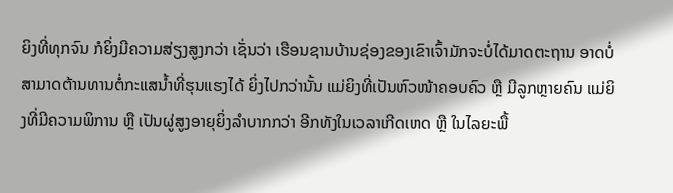ຍິງທີ່ທຸກຈົນ ກໍຍິ່ງມີຄວາມສ່ຽງສູງກວ່າ ເຊັ່ນວ່າ ເຮືອນຊານບ້ານຊ່ອງຂອງເຂົາເຈົ້າມັກຈະບໍ່ໄດ້ມາດຕະຖານ ອາດບໍ່ສາມາດຕ້ານທານຕໍ່ກະແສນໍ້າທີ່ຮຸນແຮງໄດ້ ຍິ່ງໄປກວ່ານັ້ນ ແມ່ຍິງທີ່ເປັນຫົວໜ້າຄອບຄົວ ຫຼື ມີລູກຫຼາຍຄົນ ແມ່ຍິງທີ່ມີຄວາມພິການ ຫຼື ເປັນຜູ່ສູງອາຍຸຍິ່ງລໍາບາກກວ່າ ອີກທັງໃນເວລາເກີດເຫດ ຫຼື ໃນໄລຍະພື້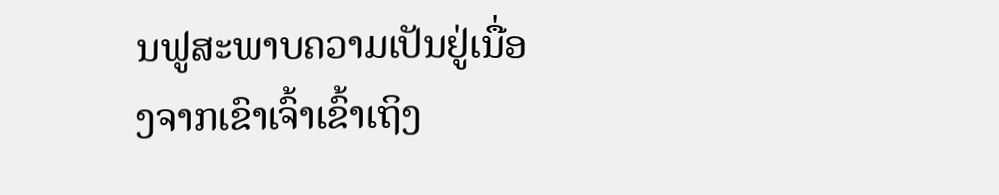ນຟູສະພາບຄວາມເປັນຢູ່ເນື່ອງຈາກເຂົາເຈົ້າເຂົ້າເຖິງ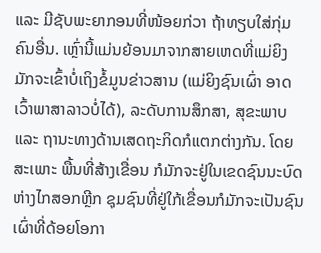ແລະ ມີຊັບພະຍາກອນທີ່ໜ້ອຍກ່ວາ ຖ້າທຽບໃສ່ກຸ່ມຄົນອື່ນ. ເຫຼົ່ານີ້ແມ່ນຍ້ອນມາຈາກສາຍເຫດທີ່ແມ່ຍິງ ມັກຈະເຂົ້າບໍ່ເຖິງຂໍ້ມູນຂ່າວສານ (ແມ່ຍິງຊົນເຜົ່າ ອາດເວົ້າພາສາລາວບໍ່ໄດ້), ລະດັບການສຶກສາ, ສຸຂະພາບ ແລະ ຖານະທາງດ້ານເສດຖະກິດກໍແຕກຕ່າງກັນ. ໂດຍສະເພາະ ພື້ນທີ່ສ້າງເຂື່ອນ ກໍມັກຈະຢູ່ໃນເຂດຊົນນະບົດຫ່າງໄກສອກຫຼີກ ຊຸມຊົນທີ່ຢູ່ໃກ້ເຂື່ອນກໍມັກຈະເປັນຊົນເຜົ່າທີ່ດ້ອຍໂອກາ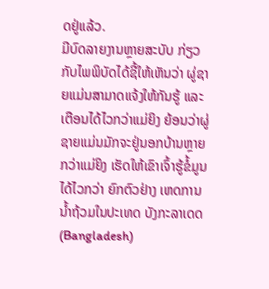ດຢູ່ແລ້ວ.
ມີບົດລາຍງານຫຼາຍສະບັບ ກ່ຽວກັບໄພພິບັດໄດ້ຊີ້ໃຫ້ເຫັນວ່າ ຜູ່ຊາຍແມ່ນສາມາດແຈ້ງໃຫ້ກັນຮູ້ ແລະ ເຕືອນໄດ້ໄວກວ່າແມ່ຍິງ ຍ້ອນວ່າຜູ່ຊາຍແມ່ນມັກຈະຢູ່ນອກບ້ານຫຼາຍກວ່າແມ່ຍິງ ເຮັດໃຫ້ເຂົາເຈົ້າຮູ້ຂໍ້ມູນໄດ້ໄວກວ່າ ຍົກຕົວຢ່າງ ເຫດການນໍ້າຖ້ວມໃນປະເທດ ບັງກະລາເດດ (Bangladesh)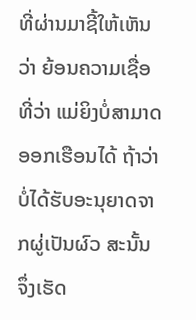ທີ່ຜ່ານມາຊີ້ໃຫ້ເຫັນວ່າ ຍ້ອນຄວາມເຊື່ອທີ່ວ່າ ແມ່ຍິງບໍ່ສາມາດອອກເຮືອນໄດ້ ຖ້າວ່າບໍ່ໄດ້ຮັບອະນຸຍາດຈາກຜູ່ເປັນຜົວ ສະນັ້ນ ຈຶ່ງເຮັດ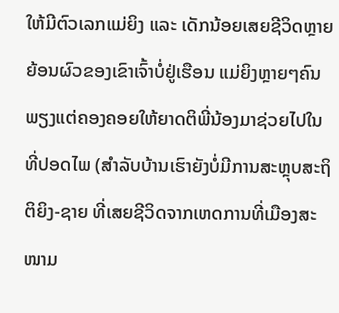ໃຫ້ມີຕົວເລກແມ່ຍິງ ແລະ ເດັກນ້ອຍເສຍຊີວິດຫຼາຍຍ້ອນຜົວຂອງເຂົາເຈົ້າບໍ່ຢູ່ເຮືອນ ແມ່ຍິງຫຼາຍໆຄົນພຽງແຕ່ຄອງຄອຍໃຫ້ຍາດຕິພີ່ນ້ອງມາຊ່ວຍໄປໃນທີ່ປອດໄພ (ສຳລັບບ້ານເຮົາຍັງບໍ່ມີການສະຫຼຸບສະຖິຕິຍິງ-ຊາຍ ທີ່ເສຍຊີວິດຈາກເຫດການທີ່ເມືອງສະໜາມ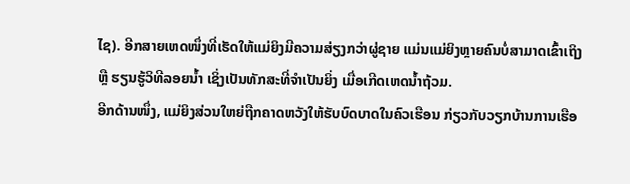ໄຊ). ອີກສາຍເຫດໜຶ່ງທີ່ເຮັດໃຫ້ແມ່ຍິງມີຄວາມສ່ຽງກວ່າຜູ່ຊາຍ ແມ່ນແມ່ຍິງຫຼາຍຄົນບໍ່ສາມາດເຂົ້າເຖິງ ຫຼື ຮຽນຮູ້ວິທີລອຍນໍ້າ ເຊິ່ງເປັນທັກສະທີ່ຈໍາເປັນຍິ່ງ ເມື່ອເກີດເຫດນ້ຳຖ້ວມ.
ອີກດ້ານໜຶ່ງ, ແມ່ຍິງສ່ວນໃຫຍ່ຖືກຄາດຫວັງໃຫ້ຮັບບົດບາດໃນຄົວເຮືອນ ກ່ຽວກັບວຽກບ້ານການເຮືອ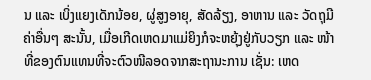ນ ແລະ ເບິ່ງແຍງເດັກນ້ອຍ, ຜູ່ສູງອາຍຸ, ສັດລ້ຽງ, ອາຫານ ແລະ ວັດຖຸມີຄ່າອື່ນໆ ສະນັ້ນ, ເມື່ອເກີດເຫດມາແມ່ຍິງກໍຈະຫຍຸ້ງຢູ່ກັບວຽກ ແລະ ໜ້າທີ່ຂອງຕົນແທນທີ່ຈະຕົວໜີລອດຈາກສະຖານະການ ເຊັ່ນ: ເຫດ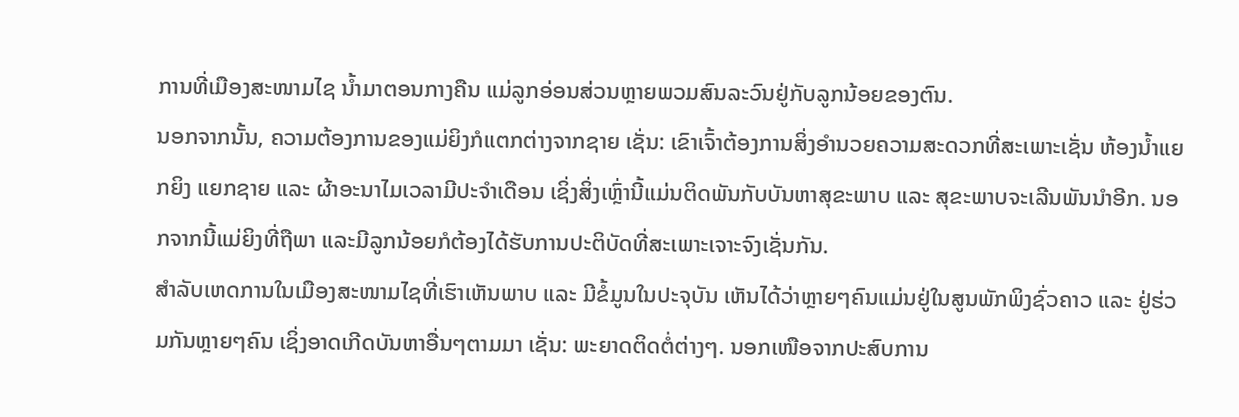ການທີ່ເມືອງສະໜາມໄຊ ນ້ຳມາຕອນກາງຄືນ ແມ່ລູກອ່ອນສ່ວນຫຼາຍພວມສົນລະວົນຢູ່ກັບລູກນ້ອຍຂອງຕົນ.
ນອກຈາກນັ້ນ, ຄວາມຕ້ອງການຂອງແມ່ຍິງກໍແຕກຕ່າງຈາກຊາຍ ເຊັ່ນ: ເຂົາເຈົ້າຕ້ອງການສິ່ງອໍານວຍຄວາມສະດວກທີ່ສະເພາະເຊັ່ນ ຫ້ອງນໍ້າແຍກຍິງ ແຍກຊາຍ ແລະ ຜ້າອະນາໄມເວລາມີປະຈໍາເດືອນ ເຊິ່ງສິ່ງເຫຼົ່ານີ້ແມ່ນຕິດພັນກັບບັນຫາສຸຂະພາບ ແລະ ສຸຂະພາບຈະເລີນພັນນໍາອີກ. ນອກຈາກນີ້ແມ່ຍິງທີ່ຖືພາ ແລະມີລູກນ້ອຍກໍຕ້ອງໄດ້ຮັບການປະຕິບັດທີ່ສະເພາະເຈາະຈົງເຊັ່ນກັນ.
ສໍາລັບເຫດການໃນເມືອງສະໜາມໄຊທີ່ເຮົາເຫັນພາບ ແລະ ມີຂໍ້ມູນໃນປະຈຸບັນ ເຫັນໄດ້ວ່າຫຼາຍໆຄົນແມ່ນຢູ່ໃນສູນພັກພິງຊົ່ວຄາວ ແລະ ຢູ່ຮ່ວມກັນຫຼາຍໆຄົນ ເຊິ່ງອາດເກີດບັນຫາອື່ນໆຕາມມາ ເຊັ່ນ: ພະຍາດຕິດຕໍ່ຕ່າງໆ. ນອກເໜືອຈາກປະສົບການ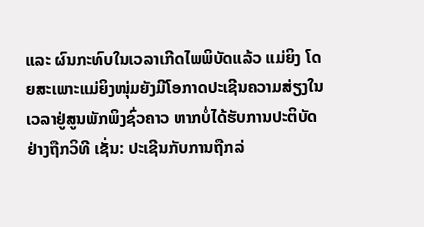ແລະ ຜົນກະທົບໃນເວລາເກີດໄພພິບັດແລ້ວ ແມ່ຍິງ ໂດຍສະເພາະແມ່ຍິງໜຸ່ມຍັງມີໂອກາດປະເຊີນຄວາມສ່ຽງໃນເວລາຢູ່ສູນພັກພິງຊົ່ວຄາວ ຫາກບໍ່ໄດ້ຮັບການປະຕິບັດຢ່າງຖືກວິທີ ເຊັ່ນ: ປະເຊີນກັບການຖືກລ່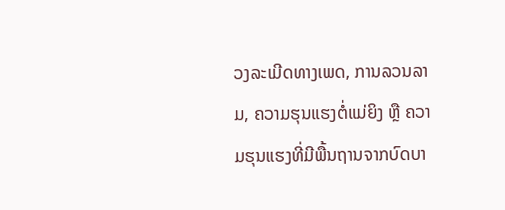ວງລະເມີດທາງເພດ, ການລວນລາມ, ຄວາມຮຸນແຮງຕໍ່ແມ່ຍິງ ຫຼື ຄວາມຮຸນແຮງທີ່ມີພື້ນຖານຈາກບົດບາ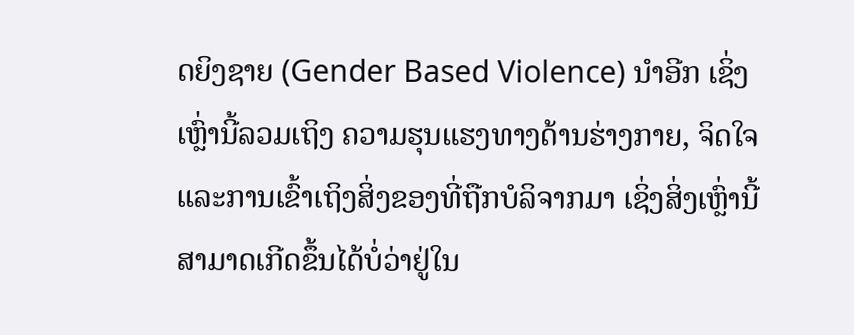ດຍິງຊາຍ (Gender Based Violence) ນໍາອີກ ເຊິ່ງເຫຼົ່ານີ້ລວມເຖິງ ຄວາມຮຸນແຮງທາງດ້ານຮ່າງກາຍ, ຈິດໃຈ ແລະການເຂົ້າເຖິງສິ່ງຂອງທີ່ຖືກບໍລິຈາກມາ ເຊິ່ງສິ່ງເຫຼົ່ານີ້ສາມາດເກີດຂຶ້ນໄດ້ບໍ່ວ່າຢູ່ໃນ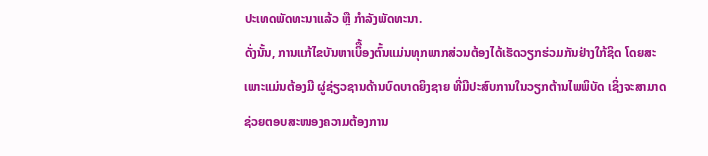ປະເທດພັດທະນາແລ້ວ ຫຼື ກໍາລັງພັດທະນາ.
ດັ່ງນັ້ນ, ການແກ້ໄຂບັນຫາເບິື້ອງຕົ້ນແມ່ນທຸກພາກສ່ວນຕ້ອງໄດ້ເຮັດວຽກຮ່ວມກັນຢ່າງໃກ້ຊິດ ໂດຍສະເພາະແມ່ນຕ້ອງມີ ຜູ່ຊ່ຽວຊານດ້ານບົດບາດຍິງຊາຍ ທີ່ມີປະສົບການໃນວຽກຕ້ານໄພພິບັດ ເຊິ່ງຈະສາມາດຊ່ວຍຕອບສະໜອງຄວາມຕ້ອງການ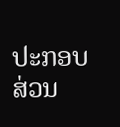ປະກອບສ່ວນ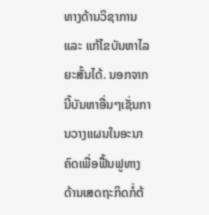ທາງດ້ານວິຊາການ ແລະ ແກ້ໄຂບັນຫາໄລຍະສັ້ນໄດ້. ນອກຈາກນີ້ບັນຫາອື່ນໆເຊັ່ນການວາງແຜນໃນອະນາຄົດເພື່ອຟື້ນຟູທາງດ້ານເສດຖະກິດກໍ່ຕ້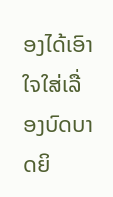ອງໄດ້ເອົາໃຈໃສ່ເລື່ອງບົດບາດຍິ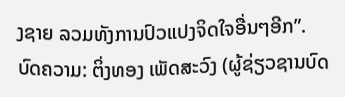ງຊາຍ ລວມທັງການປົວແປງຈິດໃຈອື່ນໆອີກ”.
ບົດຄວາມ: ຕິ່ງທອງ ເພັດສະວົງ (ຜູ້ຊ່ຽວຊານບົດ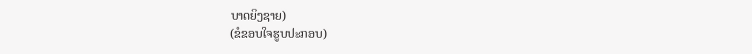ບາດຍິງຊາຍ)
(ຂໍຂອບໃຈຮູບປະກອບ)